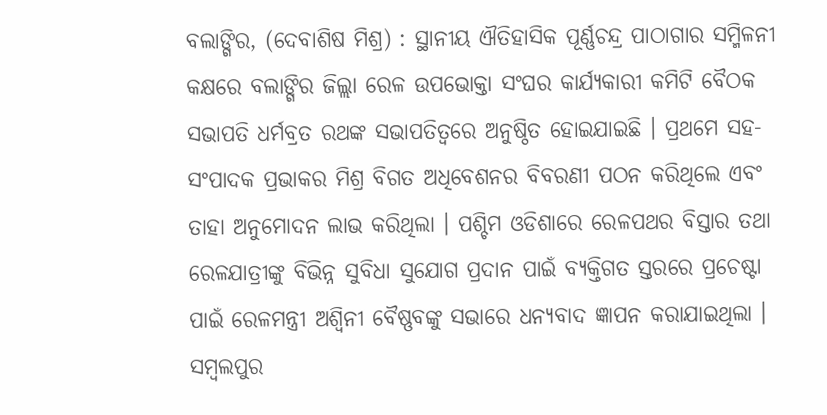ବଲାଙ୍ଗିର, (ଦେବାଶିଷ ମିଶ୍ର) : ସ୍ଥାନୀୟ ଐତିହାସିକ ପୂର୍ଣ୍ଣଚନ୍ଦ୍ର ପାଠାଗାର ସମ୍ମିଳନୀ କକ୍ଷରେ ବଲାଙ୍ଗିର ଜିଲ୍ଲା ରେଳ ଉପଭୋକ୍ତା ସଂଘର କାର୍ଯ୍ୟକାରୀ କମିଟି ବୈଠକ ସଭାପତି ଧର୍ମବ୍ରତ ରଥଙ୍କ ସଭାପତିତ୍ୱରେ ଅନୁଷ୍ଠିତ ହୋଇଯାଇଛି । ପ୍ରଥମେ ସହ-ସଂପାଦକ ପ୍ରଭାକର ମିଶ୍ର ବିଗତ ଅଧିବେଶନର ବିବରଣୀ ପଠନ କରିଥିଲେ ଏବଂ ତାହା ଅନୁମୋଦନ ଲାଭ କରିଥିଲା । ପଶ୍ଚିମ ଓଡିଶାରେ ରେଳପଥର ବିସ୍ତାର ତଥା ରେଳଯାତ୍ରୀଙ୍କୁ ବିଭିନ୍ନ ସୁବିଧା ସୁଯୋଗ ପ୍ରଦାନ ପାଇଁ ବ୍ୟକ୍ତିଗତ ସ୍ତରରେ ପ୍ରଚେଷ୍ଟା ପାଇଁ ରେଳମନ୍ତ୍ରୀ ଅଶ୍ୱିନୀ ବୈଷ୍ଣବଙ୍କୁ ସଭାରେ ଧନ୍ୟବାଦ ଜ୍ଞାପନ କରାଯାଇଥିଲା । ସମ୍ବଲପୁର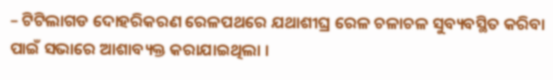– ଟିଟିଲାଗଡ ଦୋହରିକରଣ ରେଳପଥରେ ଯଥାଶୀଘ୍ର ରେଳ ଚଳାଚଳ ସୁବ୍ୟବସ୍ଥିତ କରିବା ପାଇଁ ସଭାରେ ଆଶାବ୍ୟକ୍ତ କରାଯାଇଥିଲା ।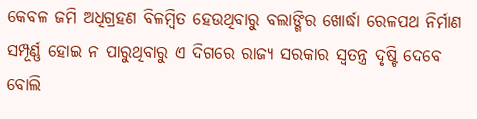କେବଳ ଜମି ଅଧିଗ୍ରହଣ ବିଳମ୍ବିତ ହେଉଥିବାରୁ ବଲାଙ୍ଗିର ଖୋର୍ଦ୍ଧା ରେଳପଥ ନିର୍ମାଣ ସମ୍ପୂର୍ଣ୍ଣ ହୋଇ ନ ପାରୁଥିବାରୁ ଏ ଦିଗରେ ରାଜ୍ୟ ସରକାର ସ୍ୱତନ୍ତ୍ର ଦୃଷ୍ଟି ଦେବେ ବୋଲି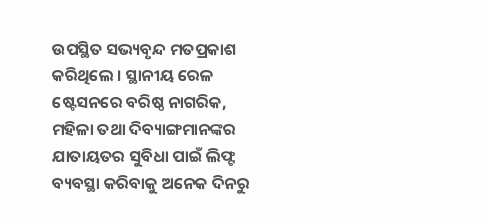ଉପସ୍ଥିତ ସଭ୍ୟବୃନ୍ଦ ମତପ୍ରକାଶ କରିଥିଲେ । ସ୍ଥାନୀୟ ରେଳ ଷ୍ଟେସନରେ ବରିଷ୍ଠ ନାଗରିକ, ମହିଳା ତଥା ଦିବ୍ୟାଙ୍ଗମାନଙ୍କର ଯାତାୟତର ସୁବିଧା ପାଇଁ ଲିଫ୍ଟ ବ୍ୟବସ୍ଥା କରିବାକୁ ଅନେକ ଦିନରୁ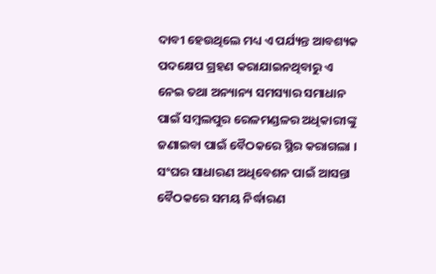ଦାବୀ ହେଉଥିଲେ ମଧ୍ୟ ଏ ପର୍ଯ୍ୟନ୍ତ ଆବଶ୍ୟକ ପଦକ୍ଷେପ ଗ୍ରହଣ କରାଯାଇନଥିବାରୁ ଏ ନେଇ ତଥା ଅନ୍ୟାନ୍ୟ ସମସ୍ୟାର ସମାଧାନ ପାଇଁ ସମ୍ବଲପୁର ରେଳମଣ୍ଡଳର ଅଧିକାରୀଙ୍କୁ ଜଣାଇବା ପାଇଁ ବୈଠକରେ ସ୍ଥିର କରାଗଲା । ସଂଘର ସାଧାରଣ ଅଧିବେଶନ ପାଇଁ ଆସନ୍ତା ବୈଠକରେ ସମୟ ନିର୍ଦ୍ଧାରଣ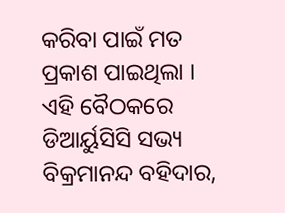କରିବା ପାଇଁ ମତ ପ୍ରକାଶ ପାଇଥିଲା । ଏହି ବୈଠକରେ ଡିଆର୍ୟୁସିସି ସଭ୍ୟ ବିକ୍ରମାନନ୍ଦ ବହିଦାର,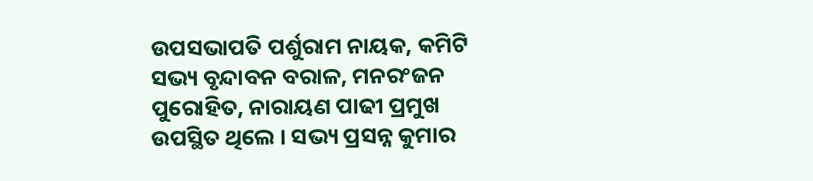ଉପସଭାପତି ପର୍ଶୁରାମ ନାୟକ, କମିଟି ସଭ୍ୟ ବୃନ୍ଦାବନ ବରାଳ, ମନରଂଜନ ପୁରୋହିତ, ନାରାୟଣ ପାଢୀ ପ୍ରମୁଖ ଉପସ୍ଥିତ ଥିଲେ । ସଭ୍ୟ ପ୍ରସନ୍ନ କୁମାର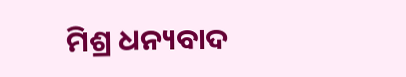ମିଶ୍ର ଧନ୍ୟବାଦ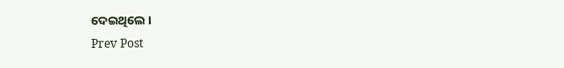ଦେଇଥିଲେ ।
Prev Post